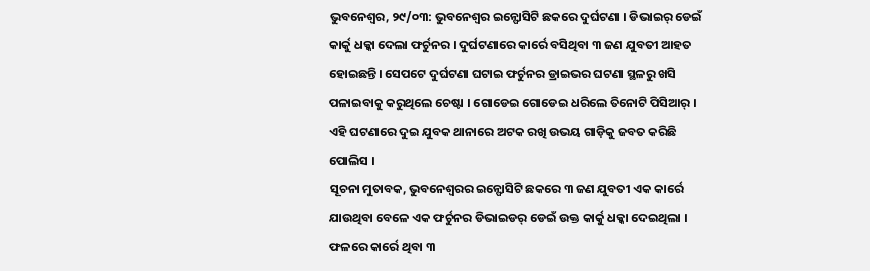ଭୁବନେଶ୍ୱର, ୨୯/୦୩: ଭୁବନେଶ୍ୱର ଇନ୍ଫୋସିଟି ଛକରେ ଦୁର୍ଘଟଣା । ଡିଭାଇର୍ ଡେଇଁ କାର୍କୁ ଧକ୍କା ଦେଲା ଫର୍ଚୁନର । ଦୁର୍ଘଟଣାରେ କାର୍ରେ ବସିଥିବା ୩ ଜଣ ଯୁବତୀ ଆହତ ହୋଇଛନ୍ତି । ସେପଟେ ଦୁର୍ଘଟଣା ଘଟାଇ ଫର୍ଚୁନର ଡ୍ରାଇଭର ଘଟଣା ସ୍ଥଳରୁ ଖସି ପଳାଇବାକୁ କରୁଥିଲେ ଚେଷ୍ଟା । ଗୋଡେଇ ଗୋଡେଇ ଧରିଲେ ତିନୋଟି ପିସିଆର୍ । ଏହି ଘଟଣାରେ ଦୁଇ ଯୁବକ ଥାନାରେ ଅଟକ ରଖି ଉଭୟ ଗାଡ଼ିକୁ ଜବତ କରିଛି ପୋଲିସ ।
ସୂଚନା ମୁତାବକ, ଭୁବନେଶ୍ୱରର ଇନ୍ଫୋସିଟି ଛକରେ ୩ ଜଣ ଯୁବତୀ ଏକ କାର୍ରେ ଯାଉଥିବା ବେଳେ ଏକ ଫର୍ଚୁନର ଡିଭାଇଡର୍ ଡେଇଁ ଉକ୍ତ କାର୍କୁ ଧକ୍କା ଦେଇଥିଲା । ଫଳରେ କାର୍ରେ ଥିବା ୩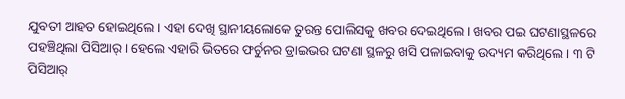ଯୁବତୀ ଆହତ ହୋଇଥିଲେ । ଏହା ଦେଖି ସ୍ଥାନୀୟଲୋକେ ତୁରନ୍ତ ପୋଲିସକୁ ଖବର ଦେଇଥିଲେ । ଖବର ପଇ ଘଟଣାସ୍ଥଳରେ ପହଞ୍ଚିଥିଲା ପିସିଆର୍ । ହେଲେ ଏହାରି ଭିତରେ ଫର୍ଚୁନର ଡ୍ରାଇଭର ଘଟଣା ସ୍ଥଳରୁ ଖସି ପଳାଇବାକୁ ଉଦ୍ୟମ କରିଥିଲେ । ୩ ଟି ପିସିଆର୍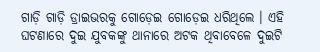ଗାଡ଼ି ଗାଡ଼ି ଡ୍ରାଇଭରକୁ ଗୋଡ଼େଇ ଗୋଡ଼େଇ ଧରିଥିଲେ । ଏହି ଘଟଣାରେ ଦୁଇ ଯୁବକଙ୍କୁ ଥାନାରେ ଅଟକ ଥିବାବେଳେ ଦୁଇଟି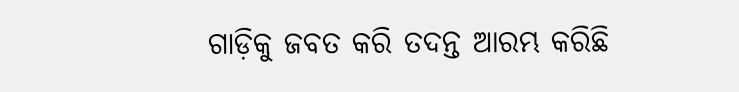ଗାଡ଼ିକୁ ଜବତ କରି ତଦନ୍ତ ଆରମ୍ଭ କରିଛି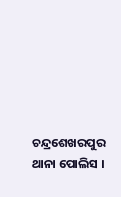ଚନ୍ଦ୍ରଶେଖରପୁର ଥାନା ପୋଲିସ ।